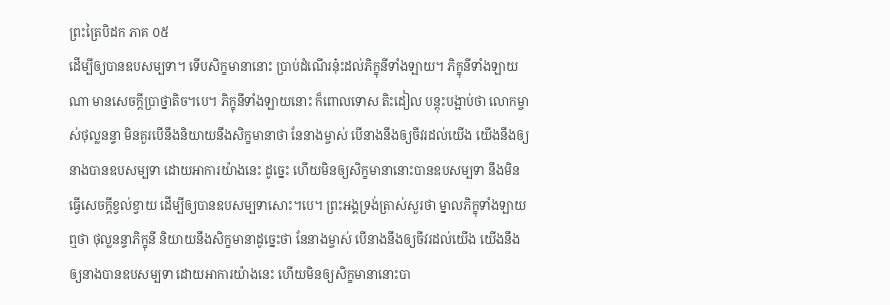ព្រះត្រៃបិដក ភាគ ០៥
ដើម្បីឲ្យបានឧបសម្បទា។ ទើបសិក្ខមានានោះ ប្រាប់ដំណើរនុ៎ះដល់ភិក្ខុនីទាំងឡាយ។ ភិក្ខុនីទាំងឡាយណា មានសេចក្តីប្រាថ្នាតិច។បេ។ ភិក្ខុនីទាំងឡាយនោះ ក៏ពោលទោស តិះដៀល បន្តុះបង្អាប់ថា លោកម្ចាស់ថុល្លនន្ទា មិនគួរបើនឹងនិយាយនឹងសិក្ខមានាថា នែនាងម្ចាស់ បើនាងនឹងឲ្យចីវរដល់យើង យើងនឹងឲ្យនាងបានឧបសម្បទា ដោយអាការយ៉ាងនេះ ដូច្នេះ ហើយមិនឲ្យសិក្ខមានានោះបានឧបសម្បទា នឹងមិនធ្វើសេចក្តីខ្វល់ខ្វាយ ដើម្បីឲ្យបានឧបសម្បទាសោះ។បេ។ ព្រះអង្គទ្រង់ត្រាស់សួរថា ម្នាលភិក្ខុទាំងឡាយ ឮថា ថុល្លនន្ទាភិក្ខុនី និយាយនឹងសិក្ខមានាដូច្នេះថា នែនាងម្ចាស់ បើនាងនឹងឲ្យចីវរដល់យើង យើងនឹងឲ្យនាងបានឧបសម្បទា ដោយអាការយ៉ាងនេះ ហើយមិនឲ្យសិក្ខមានានោះបា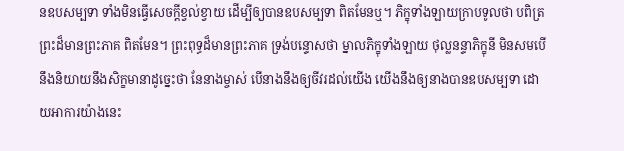នឧបសម្បទា ទាំងមិនធ្វើសេចក្តីខ្វល់ខ្វាយ ដើម្បីឲ្យបានឧបសម្បទា ពិតមែនឬ។ ភិក្ខុទាំងឡាយក្រាបទូលថា បពិត្រព្រះដ៏មានព្រះភាគ ពិតមែន។ ព្រះពុទ្ធដ៏មានព្រះភាគ ទ្រង់បន្ទោសថា ម្នាលភិក្ខុទាំងឡាយ ថុល្លនន្ទាភិក្ខុនី មិនសមបើនឹងនិយាយនឹងសិក្ខមានាដូច្នេះថា នែនាងម្ចាស់ បើនាងនឹងឲ្យចីវរដល់យើង យើងនឹងឲ្យនាងបានឧបសម្បទា ដោយអាការយ៉ាងនេះ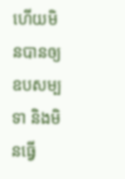ហើយមិនបានឲ្យឧបសម្បទា និងមិនធ្វើ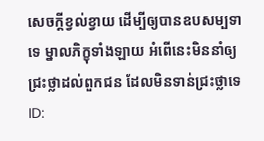សេចក្តីខ្វល់ខ្វាយ ដើម្បីឲ្យបានឧបសម្បទាទេ ម្នាលភិក្ខុទាំងឡាយ អំពើនេះមិននាំឲ្យជ្រះថ្លាដល់ពួកជន ដែលមិនទាន់ជ្រះថ្លាទេ
ID: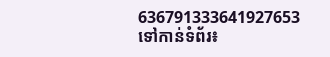636791333641927653
ទៅកាន់ទំព័រ៖